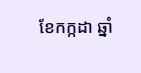ខែកក្កដា ឆ្នាំ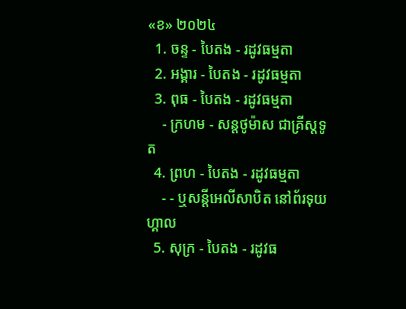«ខ» ២០២៤
  1. ចន្ទ - បៃតង - រដូវធម្មតា
  2. អង្គារ - បៃតង - រដូវធម្មតា
  3. ពុធ - បៃតង - រដូវធម្មតា
    - ក្រហម - សន្ដថូម៉ាស ជាគ្រីស្ដទូត
  4. ព្រហ - បៃតង - រដូវធម្មតា
    - - ឬសន្ដីអេលីសាបិត នៅព័រទុយហ្គាល
  5. សុក្រ - បៃតង - រដូវធ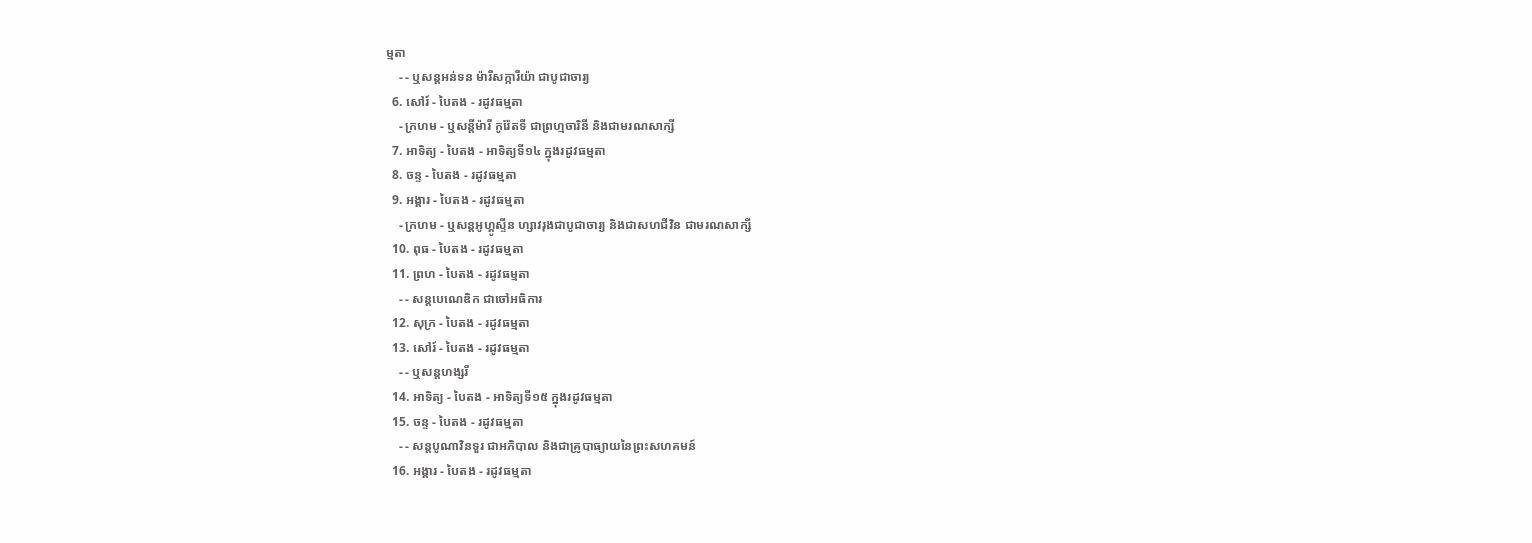ម្មតា
    - - ឬសន្ដអន់ទន ម៉ារីសក្ការីយ៉ា ជាបូជាចារ្យ
  6. សៅរ៍ - បៃតង - រដូវធម្មតា
    - ក្រហម - ឬសន្ដីម៉ារី កូរ៉ែតទី ជាព្រហ្មចារិនី និងជាមរណសាក្សី
  7. អាទិត្យ - បៃតង - អាទិត្យទី១៤ ក្នុងរដូវធម្មតា
  8. ចន្ទ - បៃតង - រដូវធម្មតា
  9. អង្គារ - បៃតង - រដូវធម្មតា
    - ក្រហម - ឬសន្ដអូហ្គូស្ទីន ហ្សាវរុងជាបូជាចារ្យ និងជាសហជីវិន ជាមរណសាក្សី
  10. ពុធ - បៃតង - រដូវធម្មតា
  11. ព្រហ - បៃតង - រដូវធម្មតា
    - - សន្ដបេណេឌិក ជាចៅអធិការ
  12. សុក្រ - បៃតង - រដូវធម្មតា
  13. សៅរ៍ - បៃតង - រដូវធម្មតា
    - - ឬសន្ដហង្សរី
  14. អាទិត្យ - បៃតង - អាទិត្យទី១៥ ក្នុងរដូវធម្មតា
  15. ចន្ទ - បៃតង - រដូវធម្មតា
    - - សន្ដបូណាវិនទួរ ជាអភិបាល និងជាគ្រូបាធ្យាយនៃព្រះសហគមន៍
  16. អង្គារ - បៃតង - រដូវធម្មតា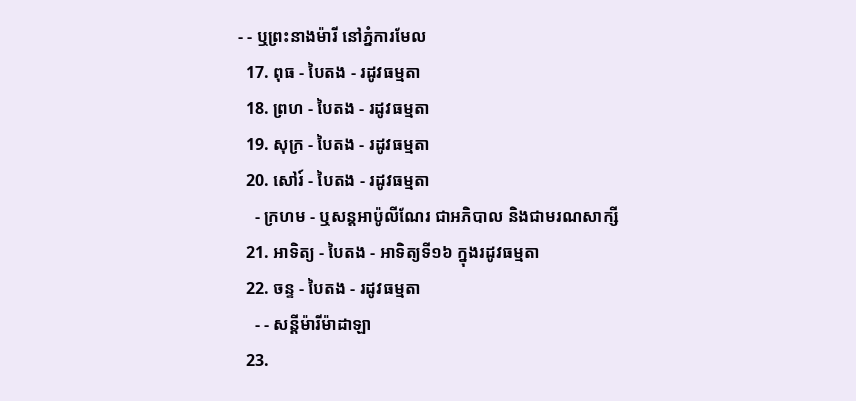- - ឬព្រះនាងម៉ារី នៅភ្នំការមែល
  17. ពុធ - បៃតង - រដូវធម្មតា
  18. ព្រហ - បៃតង - រដូវធម្មតា
  19. សុក្រ - បៃតង - រដូវធម្មតា
  20. សៅរ៍ - បៃតង - រដូវធម្មតា
    - ក្រហម - ឬសន្ដអាប៉ូលីណែរ ជាអភិបាល និងជាមរណសាក្សី
  21. អាទិត្យ - បៃតង - អាទិត្យទី១៦ ក្នុងរដូវធម្មតា
  22. ចន្ទ - បៃតង - រដូវធម្មតា
    - - សន្ដីម៉ារីម៉ាដាឡា
  23.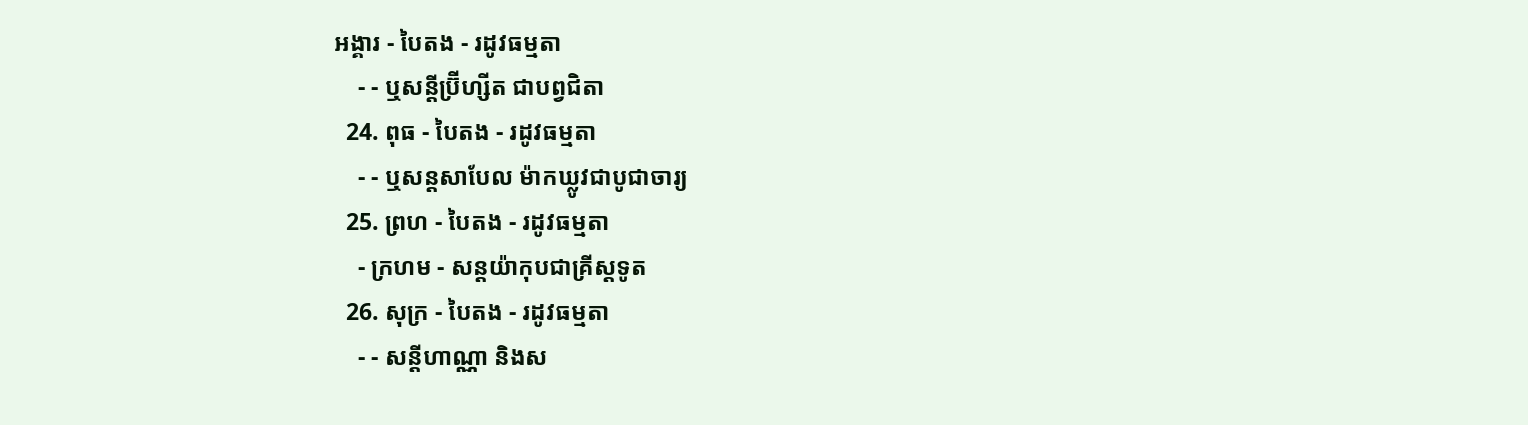អង្គារ - បៃតង - រដូវធម្មតា
    - - ឬសន្ដីប្រ៊ីហ្សីត ជាបព្វជិតា
  24. ពុធ - បៃតង - រដូវធម្មតា
    - - ឬសន្ដសាបែល ម៉ាកឃ្លូវជាបូជាចារ្យ
  25. ព្រហ - បៃតង - រដូវធម្មតា
    - ក្រហម - សន្ដយ៉ាកុបជាគ្រីស្ដទូត
  26. សុក្រ - បៃតង - រដូវធម្មតា
    - - សន្ដីហាណ្ណា និងស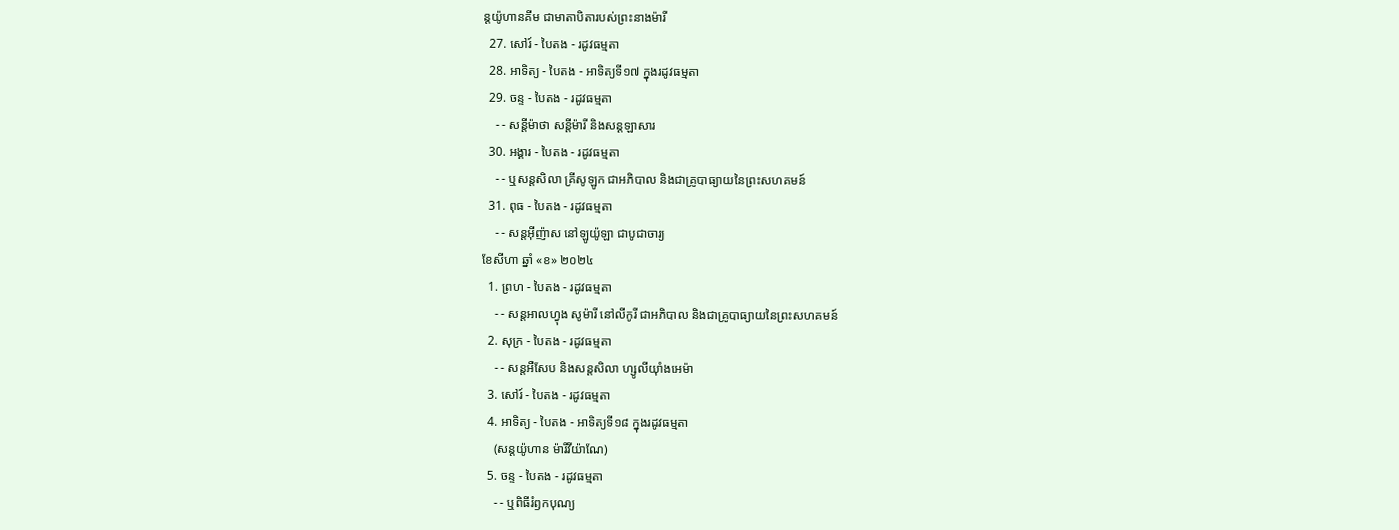ន្ដយ៉ូហានគីម ជាមាតាបិតារបស់ព្រះនាងម៉ារី
  27. សៅរ៍ - បៃតង - រដូវធម្មតា
  28. អាទិត្យ - បៃតង - អាទិត្យទី១៧ ក្នុងរដូវធម្មតា
  29. ចន្ទ - បៃតង - រដូវធម្មតា
    - - សន្ដីម៉ាថា សន្ដីម៉ារី និងសន្ដឡាសារ
  30. អង្គារ - បៃតង - រដូវធម្មតា
    - - ឬសន្ដសិលា គ្រីសូឡូក ជាអភិបាល និងជាគ្រូបាធ្យាយនៃព្រះសហគមន៍
  31. ពុធ - បៃតង - រដូវធម្មតា
    - - សន្ដអ៊ីញ៉ាស នៅឡូយ៉ូឡា ជាបូជាចារ្យ
ខែសីហា ឆ្នាំ «ខ» ២០២៤
  1. ព្រហ - បៃតង - រដូវធម្មតា
    - - សន្ដអាលហ្វុង សូម៉ារី នៅលីកូរី ជាអភិបាល និងជាគ្រូបាធ្យាយនៃព្រះសហគមន៍
  2. សុក្រ - បៃតង - រដូវធម្មតា
    - - សន្តអឺសែប និងសន្តសិលា ហ្សូលីយ៉ាំងអេម៉ា
  3. សៅរ៍ - បៃតង - រដូវធម្មតា
  4. អាទិត្យ - បៃតង - អាទិត្យទី១៨ ក្នុងរដូវធម្មតា
    (សន្តយ៉ូហាន ម៉ារីវីយ៉ាណែ)
  5. ចន្ទ - បៃតង - រដូវធម្មតា
    - - ឬពិធីរំឭកបុណ្យ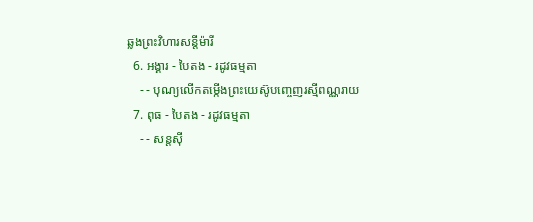ឆ្លងព្រះវិហារសន្តីម៉ារី
  6. អង្គារ - បៃតង - រដូវធម្មតា
    - - បុណ្យលើកតម្កើងព្រះយេស៊ូបញ្ចេញរស្មីពណ្ណរាយ
  7. ពុធ - បៃតង - រដូវធម្មតា
    - - សន្តស៊ី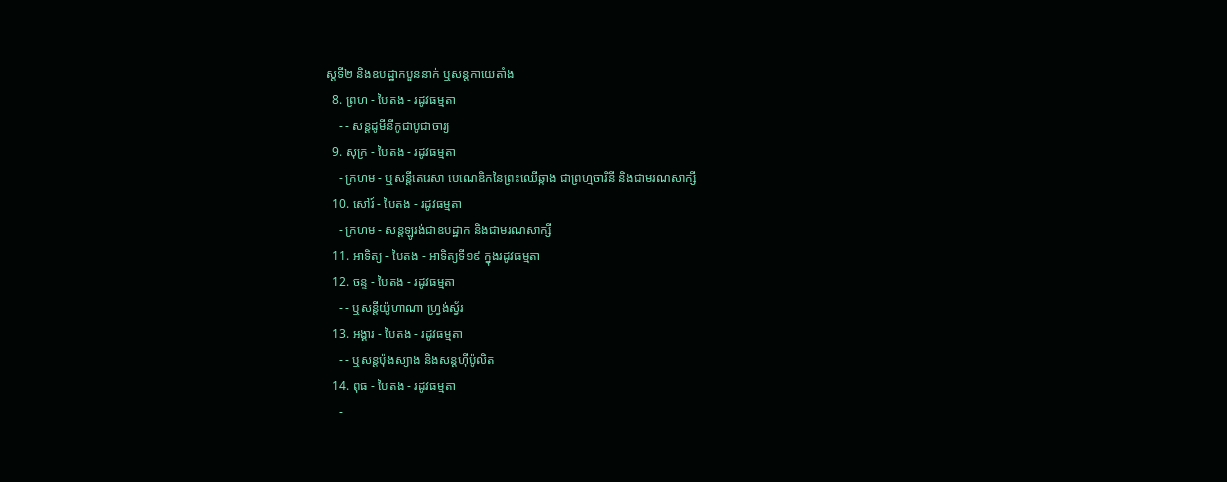ស្តទី២ និងឧបដ្ឋាកបួននាក់ ឬសន្តកាយេតាំង
  8. ព្រហ - បៃតង - រដូវធម្មតា
    - - សន្តដូមីនីកូជាបូជាចារ្យ
  9. សុក្រ - បៃតង - រដូវធម្មតា
    - ក្រហម - ឬសន្ដីតេរេសា បេណេឌិកនៃព្រះឈើឆ្កាង ជាព្រហ្មចារិនី និងជាមរណសាក្សី
  10. សៅរ៍ - បៃតង - រដូវធម្មតា
    - ក្រហម - សន្តឡូរង់ជាឧបដ្ឋាក និងជាមរណសាក្សី
  11. អាទិត្យ - បៃតង - អាទិត្យទី១៩ ក្នុងរដូវធម្មតា
  12. ចន្ទ - បៃតង - រដូវធម្មតា
    - - ឬសន្តីយ៉ូហាណា ហ្រ្វង់ស្វ័រ
  13. អង្គារ - បៃតង - រដូវធម្មតា
    - - ឬសន្តប៉ុងស្យាង និងសន្តហ៊ីប៉ូលិត
  14. ពុធ - បៃតង - រដូវធម្មតា
    -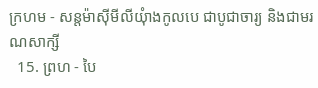ក្រហម - សន្តម៉ាស៊ីមីលីយុំាងកូលបេ ជាបូជាចារ្យ និងជាមរណសាក្សី
  15. ព្រហ - បៃ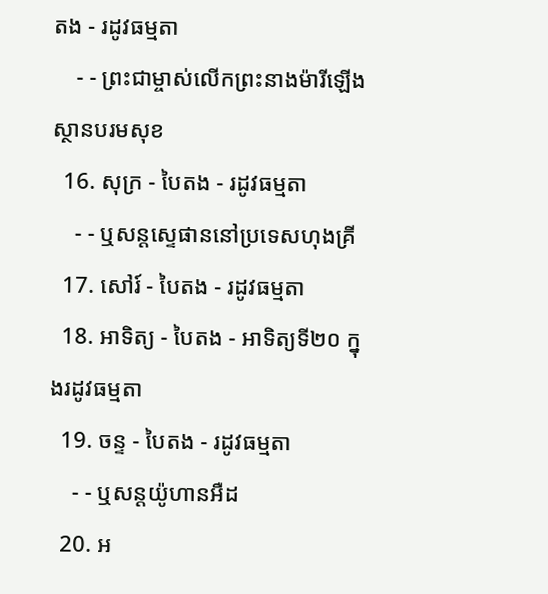តង - រដូវធម្មតា
    - - ព្រះជាម្ចាស់លើកព្រះនាងម៉ារីឡើងស្ថានបរមសុខ
  16. សុក្រ - បៃតង - រដូវធម្មតា
    - - ឬសន្តស្ទេផាននៅប្រទេសហុងគ្រី
  17. សៅរ៍ - បៃតង - រដូវធម្មតា
  18. អាទិត្យ - បៃតង - អាទិត្យទី២០ ក្នុងរដូវធម្មតា
  19. ចន្ទ - បៃតង - រដូវធម្មតា
    - - ឬសន្តយ៉ូហានអឺដ
  20. អ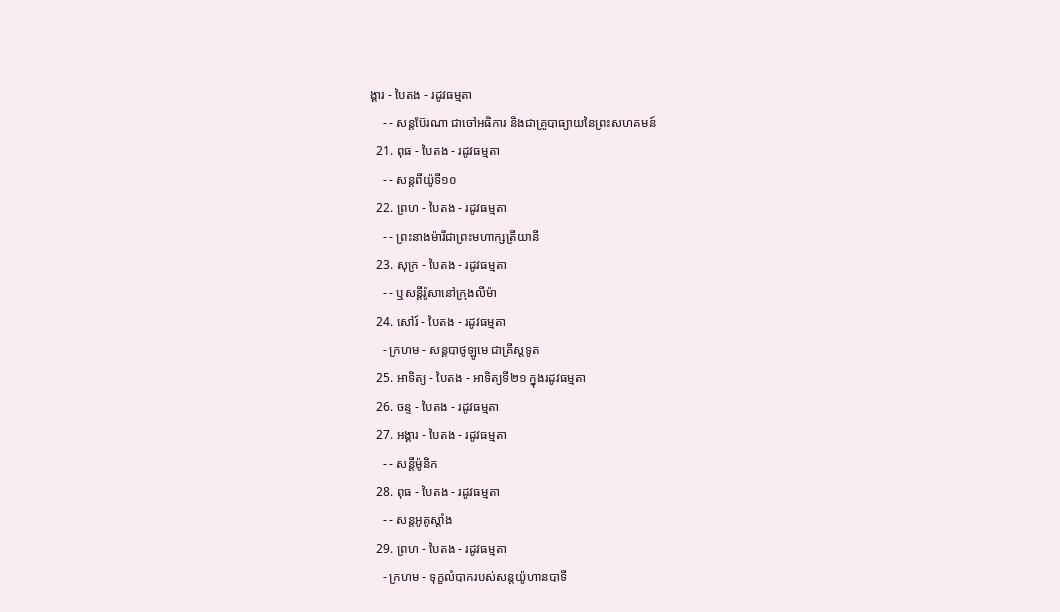ង្គារ - បៃតង - រដូវធម្មតា
    - - សន្តប៊ែរណា ជាចៅអធិការ និងជាគ្រូបាធ្យាយនៃព្រះសហគមន៍
  21. ពុធ - បៃតង - រដូវធម្មតា
    - - សន្តពីយ៉ូទី១០
  22. ព្រហ - បៃតង - រដូវធម្មតា
    - - ព្រះនាងម៉ារីជាព្រះមហាក្សត្រីយានី
  23. សុក្រ - បៃតង - រដូវធម្មតា
    - - ឬសន្តីរ៉ូសានៅក្រុងលីម៉ា
  24. សៅរ៍ - បៃតង - រដូវធម្មតា
    - ក្រហម - សន្តបាថូឡូមេ ជាគ្រីស្ដទូត
  25. អាទិត្យ - បៃតង - អាទិត្យទី២១ ក្នុងរដូវធម្មតា
  26. ចន្ទ - បៃតង - រដូវធម្មតា
  27. អង្គារ - បៃតង - រដូវធម្មតា
    - - សន្ដីម៉ូនិក
  28. ពុធ - បៃតង - រដូវធម្មតា
    - - សន្តអូគូស្តាំង
  29. ព្រហ - បៃតង - រដូវធម្មតា
    - ក្រហម - ទុក្ខលំបាករបស់សន្តយ៉ូហានបាទី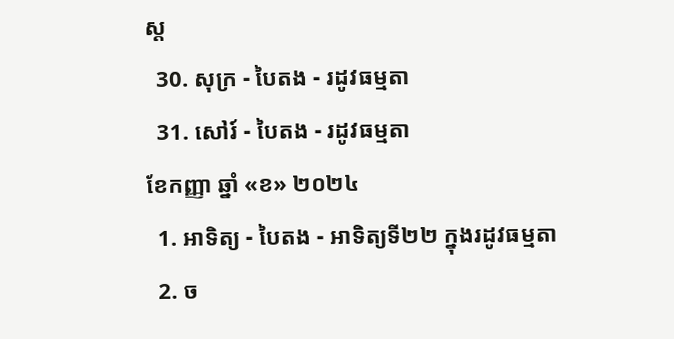ស្ដ
  30. សុក្រ - បៃតង - រដូវធម្មតា
  31. សៅរ៍ - បៃតង - រដូវធម្មតា
ខែកញ្ញា ឆ្នាំ «ខ» ២០២៤
  1. អាទិត្យ - បៃតង - អាទិត្យទី២២ ក្នុងរដូវធម្មតា
  2. ច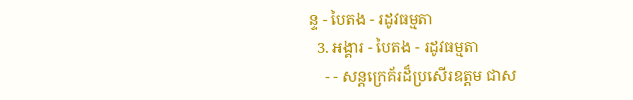ន្ទ - បៃតង - រដូវធម្មតា
  3. អង្គារ - បៃតង - រដូវធម្មតា
    - - សន្តក្រេគ័រដ៏ប្រសើរឧត្តម ជាស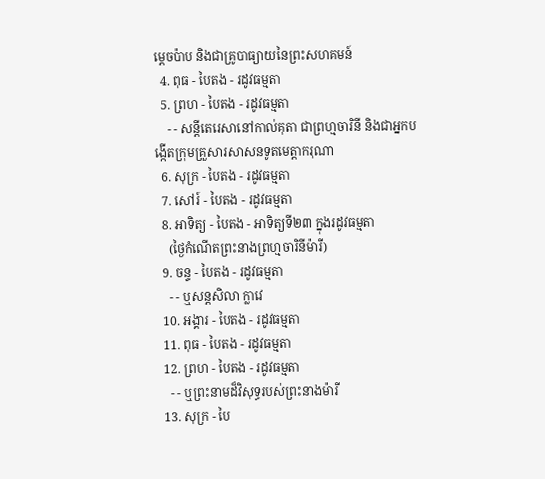ម្ដេចប៉ាប និងជាគ្រូបាធ្យាយនៃព្រះសហគមន៍
  4. ពុធ - បៃតង - រដូវធម្មតា
  5. ព្រហ - បៃតង - រដូវធម្មតា
    - - សន្តីតេរេសានៅកាល់គុតា ជាព្រហ្មចារិនី និងជាអ្នកបង្កើតក្រុមគ្រួសារសាសនទូតមេត្ដាករុណា
  6. សុក្រ - បៃតង - រដូវធម្មតា
  7. សៅរ៍ - បៃតង - រដូវធម្មតា
  8. អាទិត្យ - បៃតង - អាទិត្យទី២៣ ក្នុងរដូវធម្មតា
    (ថ្ងៃកំណើតព្រះនាងព្រហ្មចារិនីម៉ារី)
  9. ចន្ទ - បៃតង - រដូវធម្មតា
    - - ឬសន្តសិលា ក្លាវេ
  10. អង្គារ - បៃតង - រដូវធម្មតា
  11. ពុធ - បៃតង - រដូវធម្មតា
  12. ព្រហ - បៃតង - រដូវធម្មតា
    - - ឬព្រះនាមដ៏វិសុទ្ធរបស់ព្រះនាងម៉ារី
  13. សុក្រ - បៃ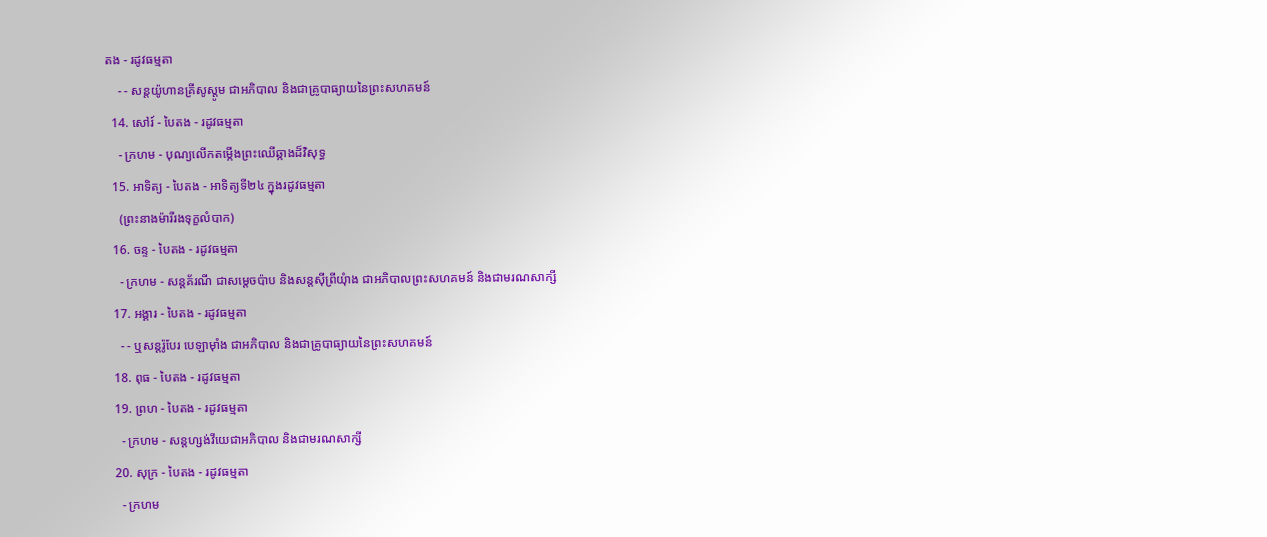តង - រដូវធម្មតា
    - - សន្តយ៉ូហានគ្រីសូស្តូម ជាអភិបាល និងជាគ្រូបាធ្យាយនៃព្រះសហគមន៍
  14. សៅរ៍ - បៃតង - រដូវធម្មតា
    - ក្រហម - បុណ្យលើកតម្កើងព្រះឈើឆ្កាងដ៏វិសុទ្ធ
  15. អាទិត្យ - បៃតង - អាទិត្យទី២៤ ក្នុងរដូវធម្មតា
    (ព្រះនាងម៉ារីរងទុក្ខលំបាក)
  16. ចន្ទ - បៃតង - រដូវធម្មតា
    - ក្រហម - សន្តគ័រណី ជាសម្ដេចប៉ាប និងសន្តស៊ីព្រីយុំាង ជាអភិបាលព្រះសហគមន៍ និងជាមរណសាក្សី
  17. អង្គារ - បៃតង - រដូវធម្មតា
    - - ឬសន្តរ៉ូបែរ បេឡាម៉ាំង ជាអភិបាល និងជាគ្រូបាធ្យាយនៃព្រះសហគមន៍
  18. ពុធ - បៃតង - រដូវធម្មតា
  19. ព្រហ - បៃតង - រដូវធម្មតា
    - ក្រហម - សន្តហ្សង់វីយេជាអភិបាល និងជាមរណសាក្សី
  20. សុក្រ - បៃតង - រដូវធម្មតា
    - ក្រហម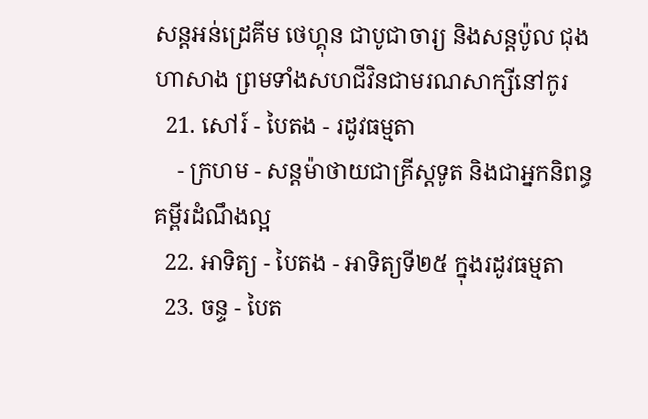សន្តអន់ដ្រេគីម ថេហ្គុន ជាបូជាចារ្យ និងសន្តប៉ូល ជុងហាសាង ព្រមទាំងសហជីវិនជាមរណសាក្សីនៅកូរ
  21. សៅរ៍ - បៃតង - រដូវធម្មតា
    - ក្រហម - សន្តម៉ាថាយជាគ្រីស្តទូត និងជាអ្នកនិពន្ធគម្ពីរដំណឹងល្អ
  22. អាទិត្យ - បៃតង - អាទិត្យទី២៥ ក្នុងរដូវធម្មតា
  23. ចន្ទ - បៃត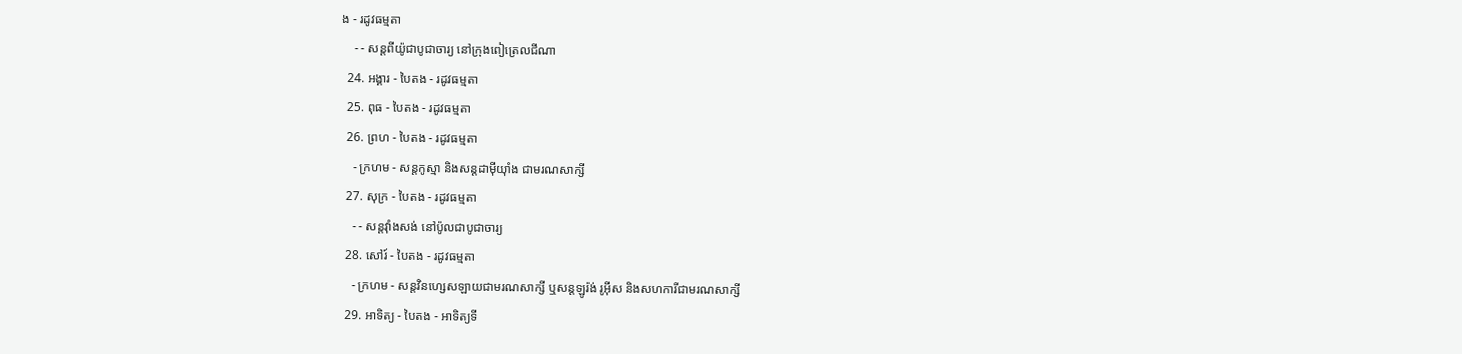ង - រដូវធម្មតា
    - - សន្តពីយ៉ូជាបូជាចារ្យ នៅក្រុងពៀត្រេលជីណា
  24. អង្គារ - បៃតង - រដូវធម្មតា
  25. ពុធ - បៃតង - រដូវធម្មតា
  26. ព្រហ - បៃតង - រដូវធម្មតា
    - ក្រហម - សន្តកូស្មា និងសន្តដាម៉ីយុាំង ជាមរណសាក្សី
  27. សុក្រ - បៃតង - រដូវធម្មតា
    - - សន្តវុាំងសង់ នៅប៉ូលជាបូជាចារ្យ
  28. សៅរ៍ - បៃតង - រដូវធម្មតា
    - ក្រហម - សន្តវិនហ្សេសឡាយជាមរណសាក្សី ឬសន្តឡូរ៉ង់ រូអ៊ីស និងសហការីជាមរណសាក្សី
  29. អាទិត្យ - បៃតង - អាទិត្យទី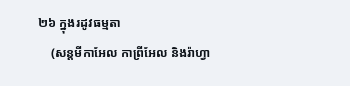២៦ ក្នុងរដូវធម្មតា
    (សន្តមីកាអែល កាព្រីអែល និងរ៉ាហ្វា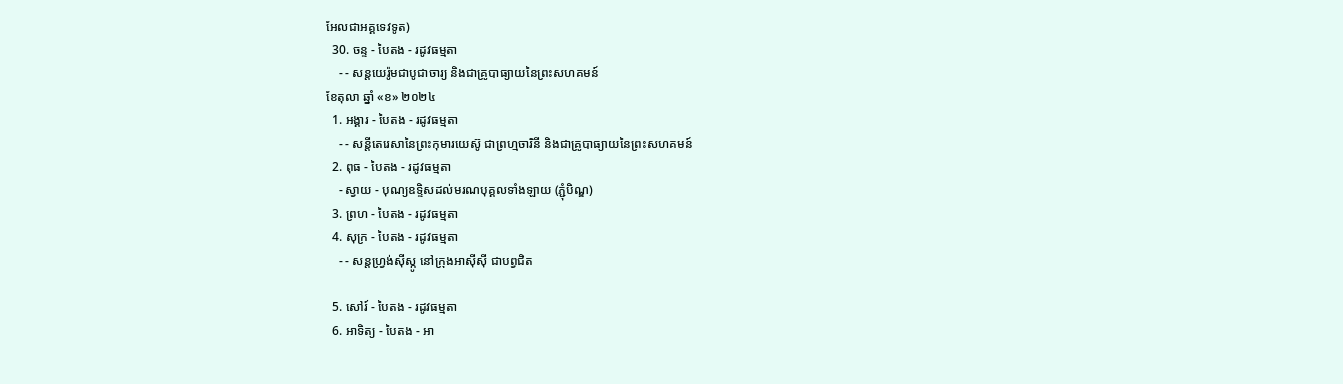អែលជាអគ្គទេវទូត)
  30. ចន្ទ - បៃតង - រដូវធម្មតា
    - - សន្ដយេរ៉ូមជាបូជាចារ្យ និងជាគ្រូបាធ្យាយនៃព្រះសហគមន៍
ខែតុលា ឆ្នាំ «ខ» ២០២៤
  1. អង្គារ - បៃតង - រដូវធម្មតា
    - - សន្តីតេរេសានៃព្រះកុមារយេស៊ូ ជាព្រហ្មចារិនី និងជាគ្រូបាធ្យាយនៃព្រះសហគមន៍
  2. ពុធ - បៃតង - រដូវធម្មតា
    - ស្វាយ - បុណ្យឧទ្ទិសដល់មរណបុគ្គលទាំងឡាយ (ភ្ជុំបិណ្ឌ)
  3. ព្រហ - បៃតង - រដូវធម្មតា
  4. សុក្រ - បៃតង - រដូវធម្មតា
    - - សន្តហ្វ្រង់ស៊ីស្កូ នៅក្រុងអាស៊ីស៊ី ជាបព្វជិត

  5. សៅរ៍ - បៃតង - រដូវធម្មតា
  6. អាទិត្យ - បៃតង - អា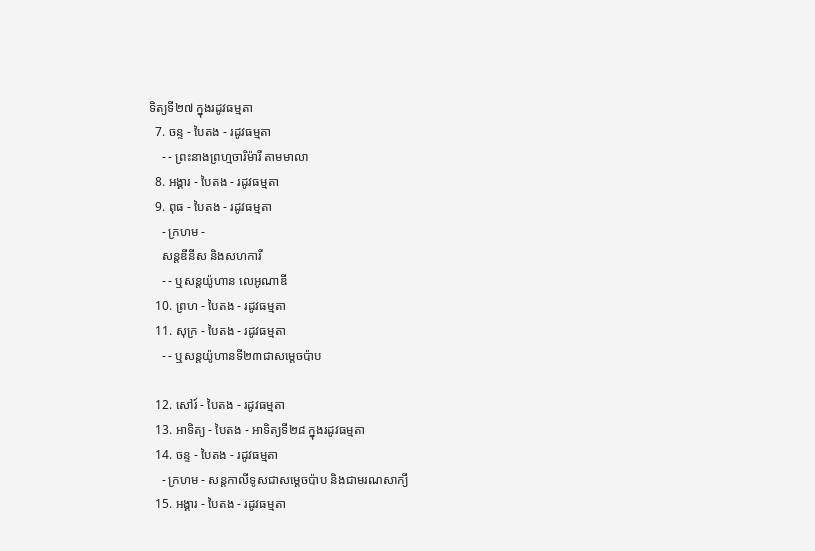ទិត្យទី២៧ ក្នុងរដូវធម្មតា
  7. ចន្ទ - បៃតង - រដូវធម្មតា
    - - ព្រះនាងព្រហ្មចារិម៉ារី តាមមាលា
  8. អង្គារ - បៃតង - រដូវធម្មតា
  9. ពុធ - បៃតង - រដូវធម្មតា
    - ក្រហម -
    សន្តឌីនីស និងសហការី
    - - ឬសន្តយ៉ូហាន លេអូណាឌី
  10. ព្រហ - បៃតង - រដូវធម្មតា
  11. សុក្រ - បៃតង - រដូវធម្មតា
    - - ឬសន្តយ៉ូហានទី២៣ជាសម្តេចប៉ាប

  12. សៅរ៍ - បៃតង - រដូវធម្មតា
  13. អាទិត្យ - បៃតង - អាទិត្យទី២៨ ក្នុងរដូវធម្មតា
  14. ចន្ទ - បៃតង - រដូវធម្មតា
    - ក្រហម - សន្ដកាលីទូសជាសម្ដេចប៉ាប និងជាមរណសាក្យី
  15. អង្គារ - បៃតង - រដូវធម្មតា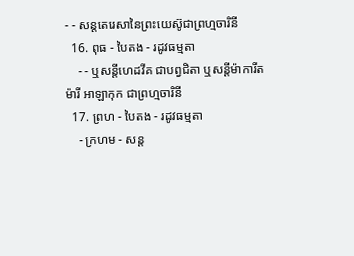- - សន្តតេរេសានៃព្រះយេស៊ូជាព្រហ្មចារិនី
  16. ពុធ - បៃតង - រដូវធម្មតា
    - - ឬសន្ដីហេដវីគ ជាបព្វជិតា ឬសន្ដីម៉ាការីត ម៉ារី អាឡាកុក ជាព្រហ្មចារិនី
  17. ព្រហ - បៃតង - រដូវធម្មតា
    - ក្រហម - សន្ត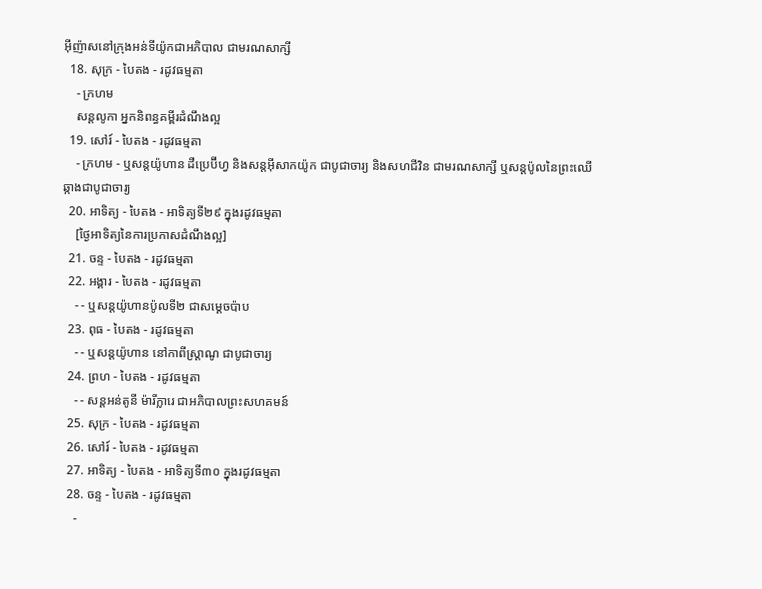អ៊ីញ៉ាសនៅក្រុងអន់ទីយ៉ូកជាអភិបាល ជាមរណសាក្សី
  18. សុក្រ - បៃតង - រដូវធម្មតា
    - ក្រហម
    សន្តលូកា អ្នកនិពន្ធគម្ពីរដំណឹងល្អ
  19. សៅរ៍ - បៃតង - រដូវធម្មតា
    - ក្រហម - ឬសន្ដយ៉ូហាន ដឺប្រេប៊ីហ្វ និងសន្ដអ៊ីសាកយ៉ូក ជាបូជាចារ្យ និងសហជីវិន ជាមរណសាក្សី ឬសន្ដប៉ូលនៃព្រះឈើឆ្កាងជាបូជាចារ្យ
  20. អាទិត្យ - បៃតង - អាទិត្យទី២៩ ក្នុងរដូវធម្មតា
    [ថ្ងៃអាទិត្យនៃការប្រកាសដំណឹងល្អ]
  21. ចន្ទ - បៃតង - រដូវធម្មតា
  22. អង្គារ - បៃតង - រដូវធម្មតា
    - - ឬសន្តយ៉ូហានប៉ូលទី២ ជាសម្ដេចប៉ាប
  23. ពុធ - បៃតង - រដូវធម្មតា
    - - ឬសន្ដយ៉ូហាន នៅកាពីស្រ្ដាណូ ជាបូជាចារ្យ
  24. ព្រហ - បៃតង - រដូវធម្មតា
    - - សន្តអន់តូនី ម៉ារីក្លារេ ជាអភិបាលព្រះសហគមន៍
  25. សុក្រ - បៃតង - រដូវធម្មតា
  26. សៅរ៍ - បៃតង - រដូវធម្មតា
  27. អាទិត្យ - បៃតង - អាទិត្យទី៣០ ក្នុងរដូវធម្មតា
  28. ចន្ទ - បៃតង - រដូវធម្មតា
    -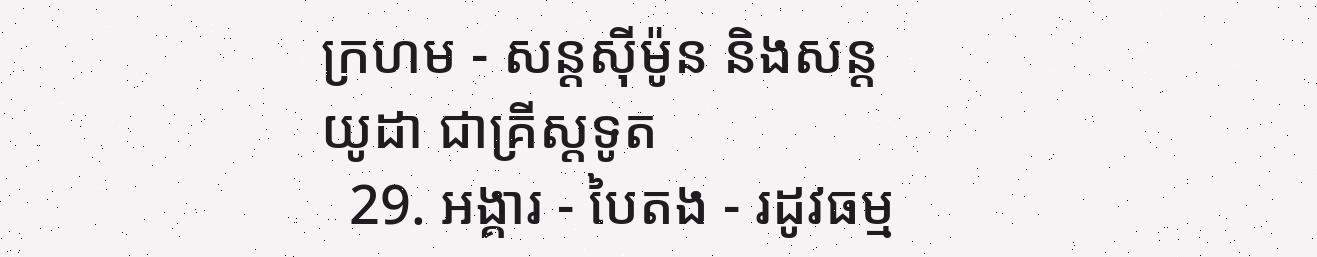ក្រហម - សន្ដស៊ីម៉ូន និងសន្ដយូដា ជាគ្រីស្ដទូត
  29. អង្គារ - បៃតង - រដូវធម្ម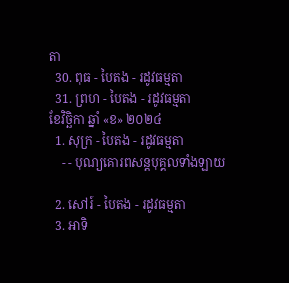តា
  30. ពុធ - បៃតង - រដូវធម្មតា
  31. ព្រហ - បៃតង - រដូវធម្មតា
ខែវិច្ឆិកា ឆ្នាំ «ខ» ២០២៤
  1. សុក្រ - បៃតង - រដូវធម្មតា
    - - បុណ្យគោរពសន្ដបុគ្គលទាំងឡាយ

  2. សៅរ៍ - បៃតង - រដូវធម្មតា
  3. អាទិ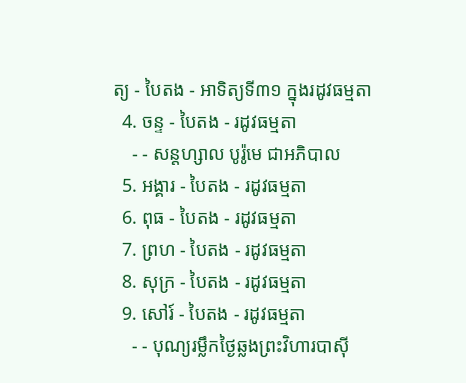ត្យ - បៃតង - អាទិត្យទី៣១ ក្នុងរដូវធម្មតា
  4. ចន្ទ - បៃតង - រដូវធម្មតា
    - - សន្ដហ្សាល បូរ៉ូមេ ជាអភិបាល
  5. អង្គារ - បៃតង - រដូវធម្មតា
  6. ពុធ - បៃតង - រដូវធម្មតា
  7. ព្រហ - បៃតង - រដូវធម្មតា
  8. សុក្រ - បៃតង - រដូវធម្មតា
  9. សៅរ៍ - បៃតង - រដូវធម្មតា
    - - បុណ្យរម្លឹកថ្ងៃឆ្លងព្រះវិហារបាស៊ី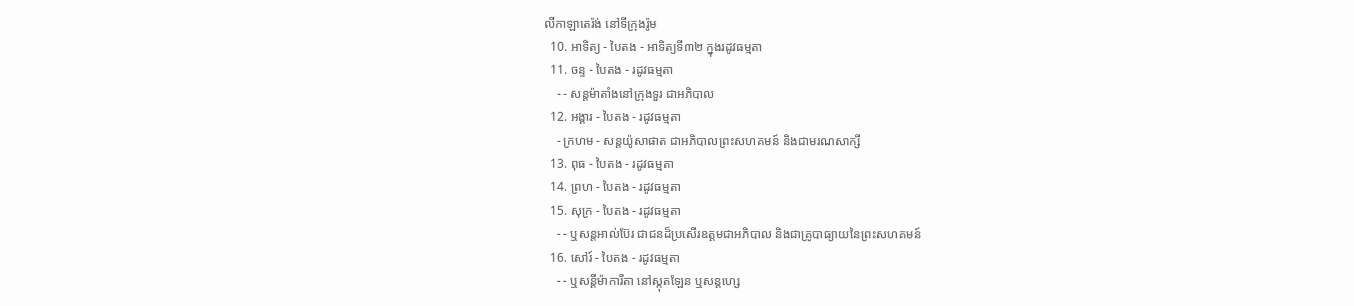លីកាឡាតេរ៉ង់ នៅទីក្រុងរ៉ូម
  10. អាទិត្យ - បៃតង - អាទិត្យទី៣២ ក្នុងរដូវធម្មតា
  11. ចន្ទ - បៃតង - រដូវធម្មតា
    - - សន្ដម៉ាតាំងនៅក្រុងទួរ ជាអភិបាល
  12. អង្គារ - បៃតង - រដូវធម្មតា
    - ក្រហម - សន្ដយ៉ូសាផាត ជាអភិបាលព្រះសហគមន៍ និងជាមរណសាក្សី
  13. ពុធ - បៃតង - រដូវធម្មតា
  14. ព្រហ - បៃតង - រដូវធម្មតា
  15. សុក្រ - បៃតង - រដូវធម្មតា
    - - ឬសន្ដអាល់ប៊ែរ ជាជនដ៏ប្រសើរឧត្ដមជាអភិបាល និងជាគ្រូបាធ្យាយនៃព្រះសហគមន៍
  16. សៅរ៍ - បៃតង - រដូវធម្មតា
    - - ឬសន្ដីម៉ាការីតា នៅស្កុតឡែន ឬសន្ដហ្សេ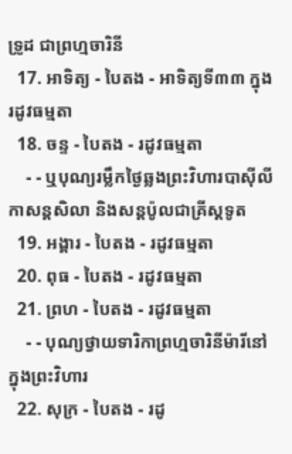ទ្រូដ ជាព្រហ្មចារិនី
  17. អាទិត្យ - បៃតង - អាទិត្យទី៣៣ ក្នុងរដូវធម្មតា
  18. ចន្ទ - បៃតង - រដូវធម្មតា
    - - ឬបុណ្យរម្លឹកថ្ងៃឆ្លងព្រះវិហារបាស៊ីលីកាសន្ដសិលា និងសន្ដប៉ូលជាគ្រីស្ដទូត
  19. អង្គារ - បៃតង - រដូវធម្មតា
  20. ពុធ - បៃតង - រដូវធម្មតា
  21. ព្រហ - បៃតង - រដូវធម្មតា
    - - បុណ្យថ្វាយទារិកាព្រហ្មចារិនីម៉ារីនៅក្នុងព្រះវិហារ
  22. សុក្រ - បៃតង - រដូ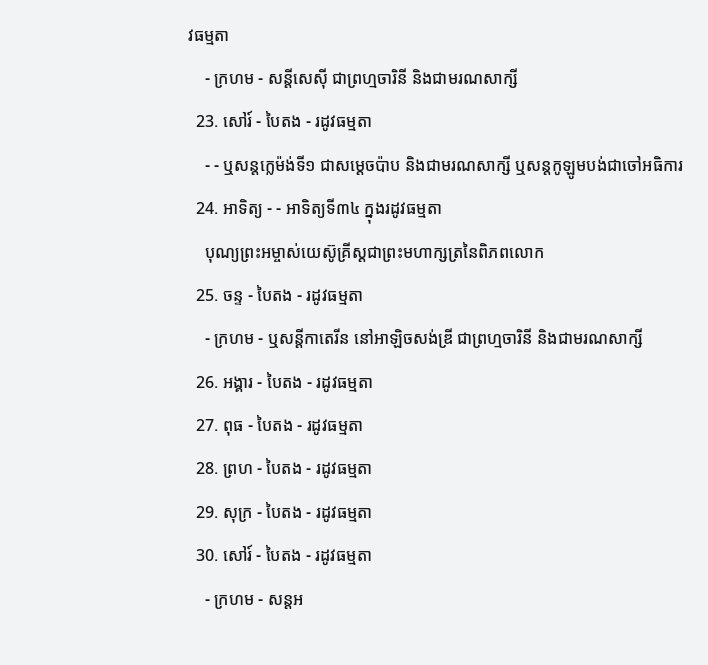វធម្មតា
    - ក្រហម - សន្ដីសេស៊ី ជាព្រហ្មចារិនី និងជាមរណសាក្សី
  23. សៅរ៍ - បៃតង - រដូវធម្មតា
    - - ឬសន្ដក្លេម៉ង់ទី១ ជាសម្ដេចប៉ាប និងជាមរណសាក្សី ឬសន្ដកូឡូមបង់ជាចៅអធិការ
  24. អាទិត្យ - - អាទិត្យទី៣៤ ក្នុងរដូវធម្មតា
    បុណ្យព្រះអម្ចាស់យេស៊ូគ្រីស្ដជាព្រះមហាក្សត្រនៃពិភពលោក
  25. ចន្ទ - បៃតង - រដូវធម្មតា
    - ក្រហម - ឬសន្ដីកាតេរីន នៅអាឡិចសង់ឌ្រី ជាព្រហ្មចារិនី និងជាមរណសាក្សី
  26. អង្គារ - បៃតង - រដូវធម្មតា
  27. ពុធ - បៃតង - រដូវធម្មតា
  28. ព្រហ - បៃតង - រដូវធម្មតា
  29. សុក្រ - បៃតង - រដូវធម្មតា
  30. សៅរ៍ - បៃតង - រដូវធម្មតា
    - ក្រហម - សន្ដអ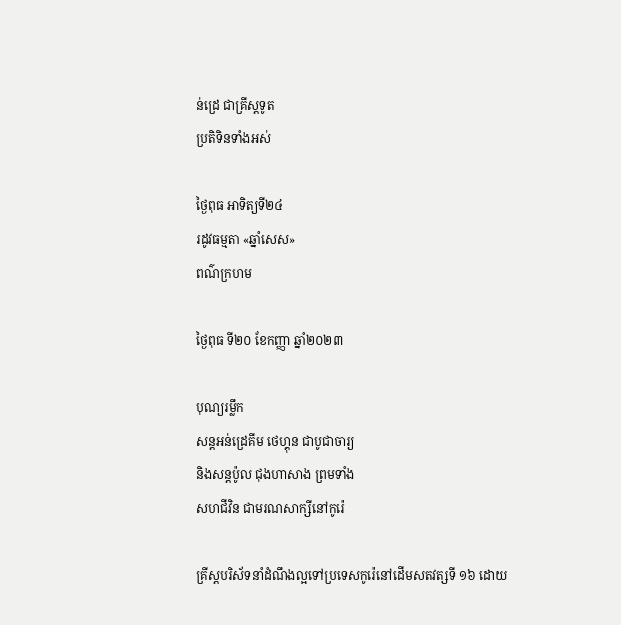ន់ដ្រេ ជាគ្រីស្ដទូត
ប្រតិទិនទាំងអស់

ថ្ងៃពុធ អាទិត្យទី២៤
រដូវធម្មតា «ឆ្នាំសេស»
ពណ៌ក្រហម

ថ្ងៃពុធ ទី២០ ខែកញ្ញា ឆ្នាំ២០២៣

បុណ្យរម្លឹក
សន្តអន់ដ្រេគីម ថេហ្គុន ជាបូជាចារ្យ
និងសន្តប៉ូល ជុងហាសាង ព្រមទាំង
សហជីវិន ជាមរណសាក្សីនៅកូរ៉េ

គ្រីស្តបរិស័ទនាំដំណឹងល្អទៅប្រទេសកូរ៉េនៅដើមសតវត្សទី ១៦ ដោយ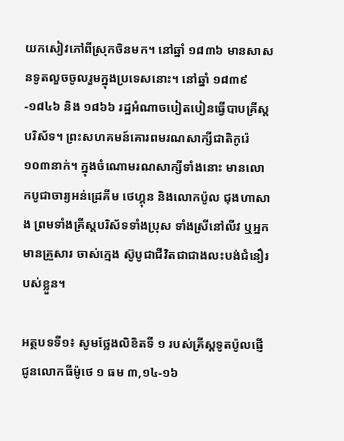យកសៀវភៅពីស្រុកចិនមក។ នៅឆ្នាំ ១៨៣៦ មានសាសនទូតលួចចូលរួមក្នុងប្រទេសនោះ។ នៅឆ្នាំ ១៨៣៩-១៨៤៦ និង ១៨៦៦ រដ្ឋអំណាចបៀតបៀនធ្វើបាបគ្រីស្តបរិស័ទ។ ព្រះសហគមន៍គោរពមរណសាក្សីជាតិកូរ៉េ ១០៣នាក់។ ក្នុងចំណោមរណសាក្សីទាំងនោះ មានលោកបូជាចារ្យអន់ដ្រេគីម ថេហ្គុន និងលោកប៉ូល ជុងហាសាង ព្រមទាំងគ្រីស្តបរិស័ទទាំងប្រុស ទាំងស្រីនៅលីវ ឬអ្នកមានគ្រួសារ ចាស់ក្មេង ស៊ូបូជាជីវិតជាជាងលះបង់ជំនឿរបស់ខ្លួន។

អត្ថបទទី១៖ សូមថ្លែងលិខិតទី ១ របស់គ្រីស្ដទូតប៉ូលផ្ញើជូនលោកធីម៉ូថេ ១ ធម ៣,១៤-១៦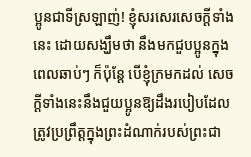ប្អូនជាទីស្រឡាញ់! ខ្ញុំសរសេរសេចក្ដីទាំងនេះ ដោយសង្ឃឹមថា នឹងមកជួបប្អូនក្នុងពេលឆាប់ៗ ក៏ប៉ុន្ដែ បើខ្ញុំក្រមកដល់ សេចក្ដីទាំងនេះនឹងជួយប្អូនឱ្យដឹងរបៀបដែលត្រូវប្រព្រឹត្តក្នុងព្រះដំណាក់របស់ព្រះជា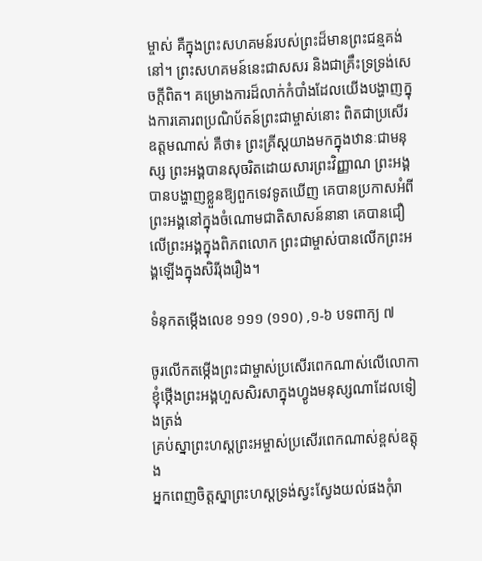ម្ចាស់ គឺក្នុងព្រះសហគមន៍របស់ព្រះដ៏មានព្រះជន្មគង់នៅ។ ព្រះសហគមន៍នេះជាសសរ និងជាគ្រឹះទ្រទ្រង់សេចក្ដីពិត។ គម្រោងការដ៏លាក់កំបាំងដែលយើងបង្ហាញក្នុងការគោរពប្រណិប័តន៍ព្រះជាម្ចាស់នោះ ពិតជាប្រសើរឧត្ដមណាស់ គឺថា៖ ព្រះគ្រីស្ដយាងមកក្នុងឋានៈជាមនុស្ស ព្រះអង្គបានសុចរិតដោយសារព្រះវិញ្ញាណ ព្រះអង្គបានបង្ហាញខ្លួនឱ្យពួកទេវទូតឃើញ គេបានប្រកាសអំពីព្រះអង្គនៅក្នុងចំណោមជាតិសាសន៍នានា គេបានជឿលើព្រះអង្គក្នុងពិភពលោក ព្រះជាម្ចាស់បានលើកព្រះអង្គឡើងក្នុងសិរីរុងរឿង។

ទំនុកតម្កើងលេខ ១១១ (១១០) ,១-៦ បទពាក្យ ៧

ចូរលើកតម្កើងព្រះជាម្ចាស់ប្រសើរពេកណាស់លើលោកា
ខ្ញុំថ្កើងព្រះអង្គហួសសិរសាក្នុងហ្វូងមនុស្សណាដែលទៀងត្រង់
គ្រប់ស្នាព្រះហស្ដព្រះអម្ចាស់ប្រសើរពេកណាស់ខ្ពស់ឧត្តុង
អ្នកពេញចិត្តស្នាព្រះហស្ដទ្រង់ស្វះស្វែងយល់ផងកុំរា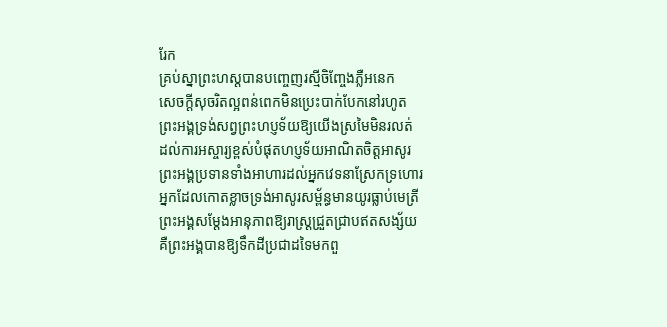រែក
គ្រប់ស្នាព្រះហស្ដបានបញ្ចេញរស្មីចិញ្ចែងភ្លឺអនេក
សេចក្ដីសុចរិតល្អពន់ពេកមិនប្រេះបាក់បែកនៅរហូត
ព្រះអង្គទ្រង់សព្វព្រះហប្ញទ័យឱ្យយើងស្រមៃមិនរលត់
ដល់ការអស្ចារ្យខ្ពស់បំផុតហប្ញទ័យអាណិតចិត្តអាសូរ
ព្រះអង្គប្រទានទាំងអាហារដល់អ្នកវេទនាស្រែកទ្រហោរ
អ្នកដែលកោតខ្លាចទ្រង់អាសូរសម្ព័ន្ធមានយូរធ្លាប់មេត្រី
ព្រះអង្គសម្ដែងអានុភាពឱ្យរាស្រ្ដជ្រួតជ្រាបឥតសង្ស័យ
គឺព្រះអង្គបានឱ្យទឹកដីប្រជាដទៃមកពួ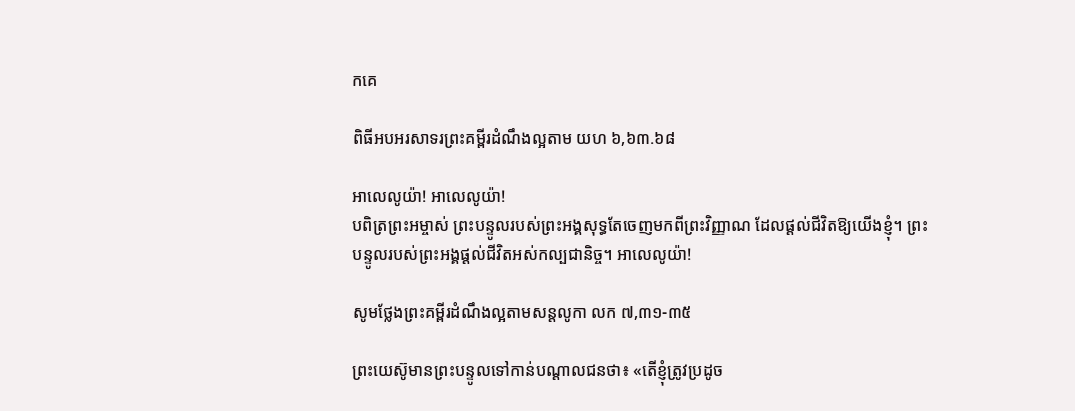កគេ

ពិធីអបអរសាទរព្រះគម្ពីរដំណឹងល្អតាម យហ ៦,៦៣.៦៨

អាលេលូយ៉ា! អាលេលូយ៉ា!
បពិត្រព្រះអម្ចាស់ ព្រះបន្ទូលរបស់ព្រះអង្គសុទ្ធតែចេញមកពីព្រះវិញ្ញាណ ដែលផ្ដល់ជីវិតឱ្យយើងខ្ញុំ។ ព្រះបន្ទូលរបស់ព្រះអង្គផ្ដល់ជីវិតអស់កល្បជានិច្ច។ អាលេលូយ៉ា!

សូមថ្លែងព្រះគម្ពីរដំណឹងល្អតាមសន្តលូកា លក ៧,៣១-៣៥

ព្រះយេស៊ូមានព្រះបន្ទូលទៅកាន់បណ្ដាលជនថា៖ «តើខ្ញុំត្រូវប្រដូច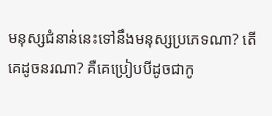មនុស្សជំនាន់នេះទៅនឹងមនុស្សប្រភេទណា? តើគេដូចនរណា? គឺគេប្រៀបបីដូចជាកូ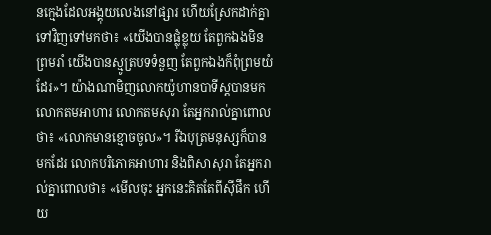នក្មេងដែលអង្គុយលេងនៅផ្សារ ហើយស្រែកដាក់គ្នាទៅវិញទៅមកថា៖ «យើងបានផ្លុំខ្លុយ តែពួកឯងមិនព្រមរាំ យើងបានស្មូត្របទទំនួញ តែពួកឯងក៏ពុំព្រមយំដែរ»។ យ៉ាងណាមិញលោកយ៉ូហានបាទីស្ដបានមក លោកតមអាហារ លោកតមសុរា តែអ្នករាល់គ្នាពោលថា៖ «លោកមានខ្មោចចូល»។ រីឯបុត្រមនុស្សក៏បានមកដែរ លោកបរិភោគអាហារ និងពិសាសុរា តែអ្នករាល់គ្នាពោលថា៖ «មើលចុះ អ្នកនេះគិតតែពីស៊ីផឹក ហើយ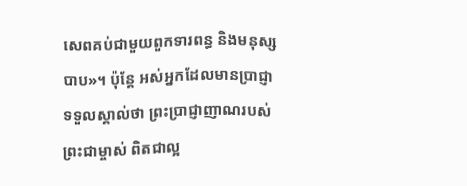សេពគប់ជាមួយពួកទារពន្ធ និងមនុស្សបាប»។ ប៉ុន្ដែ អស់អ្នកដែលមានប្រាជ្ញាទទួលស្គាល់ថា ព្រះប្រាជ្ញាញាណរបស់ព្រះជាម្ចាស់ ពិតជាល្អ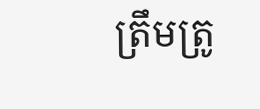ត្រឹមត្រូ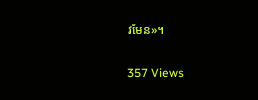វមែន»។

357 Views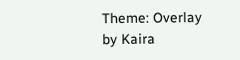Theme: Overlay by Kaira